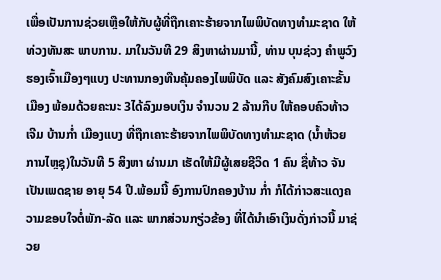ເພື່ອເປັນການຊ່ວຍເຫຼືອໃຫ້ກັບຜູ້ທີ່ຖືກເຄາະຮ້າຍຈາກໄພພິບັດທາງທໍາມະຊາດ ໃຫ້ທ່ວງທັນສະ ພາບການ. ມາໃນວັນທີ 29 ສິງຫາຜ່ານມານີ້, ທ່ານ ບຸນຊ່ວງ ຄຳພູວົງ ຮອງເຈົ້າເມືອງໆແບງ ປະທານກອງທືນຄຸ້ມຄອງໄພພິບັດ ແລະ ສັງຄົມສົງເຄາະຂັ້ນເມືອງ ພ້ອມດ້ວຍຄະນະ 3ໄດ້ລົງມອບເງິນ ຈຳນວນ 2 ລ້ານກີບ ໃຫ້ຄອບຄົວທ້າວ ເຈີມ ບ້ານກໍ່າ ເມືອງແບງ ທີ່ຖືກເຄາະຮ້າຍຈາກໄພພິບັດທາງທໍາມະຊາດ (ນ້ຳຫ້ວຍການໄຫຼຊຸ)ໃນວັນທີ 5 ສິງຫາ ຜ່ານມາ ເຮັດໃຫ້ມີຜູ້ເສຍຊີວິດ 1 ຄົນ ຊື່ທ້າວ ຈັນ ເປັນເພດຊາຍ ອາຍຸ 54 ປີ.ພ້ອມນີ້ ອົງການປົກຄອງບ້ານ ກໍ່າ ກໍໄດ້ກ່າວສະແດງຄວາມຂອບໃຈຕໍ່ພັກ-ລັດ ແລະ ພາກສ່ວນກຽ່ວຂ້ອງ ທີ່ໄດ້ນໍາເອົາເງິນດັ່ງກ່າວນີ້ ມາຊ່ວຍ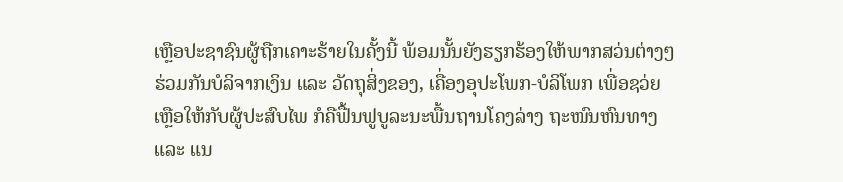ເຫຼືອປະຊາຊົນຜູ້ຖືກເຄາະຮ້າຍໃນຄັ້ງນີ້ ພ້ອມນັ້ນຍັງຮຽກຮ້ອງໃຫ້ພາກສວ່ນຕ່າງໆ ຮ່ວມກັນບໍລິຈາກເງິນ ແລະ ວັດຖຸສິ່ງຂອງ, ເຄື່ອງອຸປະໂພກ-ບໍລິໂພກ ເພື່ອຊວ່ຍເຫຼືອໃຫ້ກັບຜູ້ປະສົບໄພ ກໍຄືຟື້ນຟູບູລະນະພື້ນຖານໂຄງລ່າງ ຖະໜົນຫົນທາງ ແລະ ແນ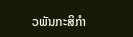ວພັນກະສິກຳ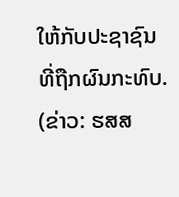ໃຫ້ກັບປະຊາຊົນທີ່ຖືກຜົນກະທົບ.
(ຂ່າວ: ຮສສ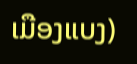ເມືອງແບງ)